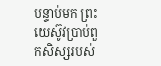បន្ទាប់មក ព្រះយេស៊ូវប្រាប់ពួកសិស្សរបស់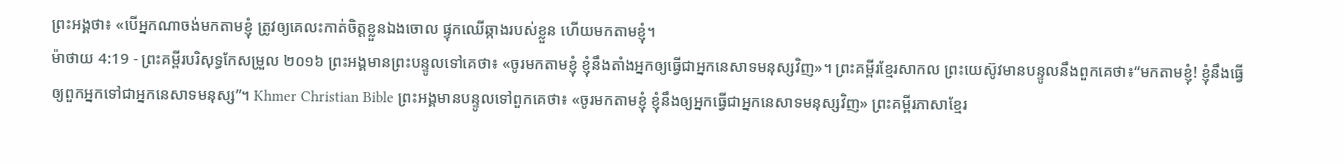ព្រះអង្គថា៖ «បើអ្នកណាចង់មកតាមខ្ញុំ ត្រូវឲ្យគេលះកាត់ចិត្តខ្លួនឯងចោល ផ្ទុកឈើឆ្កាងរបស់ខ្លួន ហើយមកតាមខ្ញុំ។
ម៉ាថាយ 4:19 - ព្រះគម្ពីរបរិសុទ្ធកែសម្រួល ២០១៦ ព្រះអង្គមានព្រះបន្ទូលទៅគេថា៖ «ចូរមកតាមខ្ញុំ ខ្ញុំនឹងតាំងអ្នកឲ្យធ្វើជាអ្នកនេសាទមនុស្សវិញ»។ ព្រះគម្ពីរខ្មែរសាកល ព្រះយេស៊ូវមានបន្ទូលនឹងពួកគេថា៖“មកតាមខ្ញុំ! ខ្ញុំនឹងធ្វើឲ្យពួកអ្នកទៅជាអ្នកនេសាទមនុស្ស”។ Khmer Christian Bible ព្រះអង្គមានបន្ទូលទៅពួកគេថា៖ «ចូរមកតាមខ្ញុំ ខ្ញុំនឹងឲ្យអ្នកធ្វើជាអ្នកនេសាទមនុស្សវិញ» ព្រះគម្ពីរភាសាខ្មែរ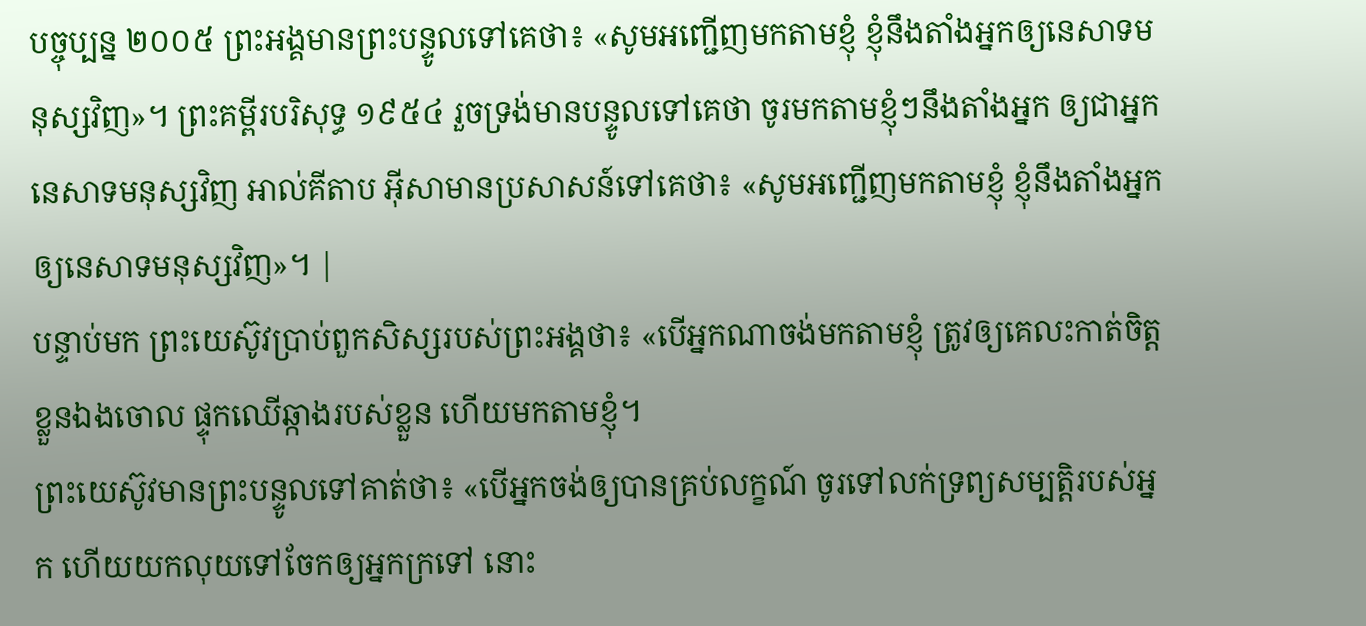បច្ចុប្បន្ន ២០០៥ ព្រះអង្គមានព្រះបន្ទូលទៅគេថា៖ «សូមអញ្ជើញមកតាមខ្ញុំ ខ្ញុំនឹងតាំងអ្នកឲ្យនេសាទមនុស្សវិញ»។ ព្រះគម្ពីរបរិសុទ្ធ ១៩៥៤ រួចទ្រង់មានបន្ទូលទៅគេថា ចូរមកតាមខ្ញុំៗនឹងតាំងអ្នក ឲ្យជាអ្នកនេសាទមនុស្សវិញ អាល់គីតាប អ៊ីសាមានប្រសាសន៍ទៅគេថា៖ «សូមអញ្ជើញមកតាមខ្ញុំ ខ្ញុំនឹងតាំងអ្នកឲ្យនេសាទមនុស្សវិញ»។ |
បន្ទាប់មក ព្រះយេស៊ូវប្រាប់ពួកសិស្សរបស់ព្រះអង្គថា៖ «បើអ្នកណាចង់មកតាមខ្ញុំ ត្រូវឲ្យគេលះកាត់ចិត្តខ្លួនឯងចោល ផ្ទុកឈើឆ្កាងរបស់ខ្លួន ហើយមកតាមខ្ញុំ។
ព្រះយេស៊ូវមានព្រះបន្ទូលទៅគាត់ថា៖ «បើអ្នកចង់ឲ្យបានគ្រប់លក្ខណ៍ ចូរទៅលក់ទ្រព្យសម្បត្តិរបស់អ្នក ហើយយកលុយទៅចែកឲ្យអ្នកក្រទៅ នោះ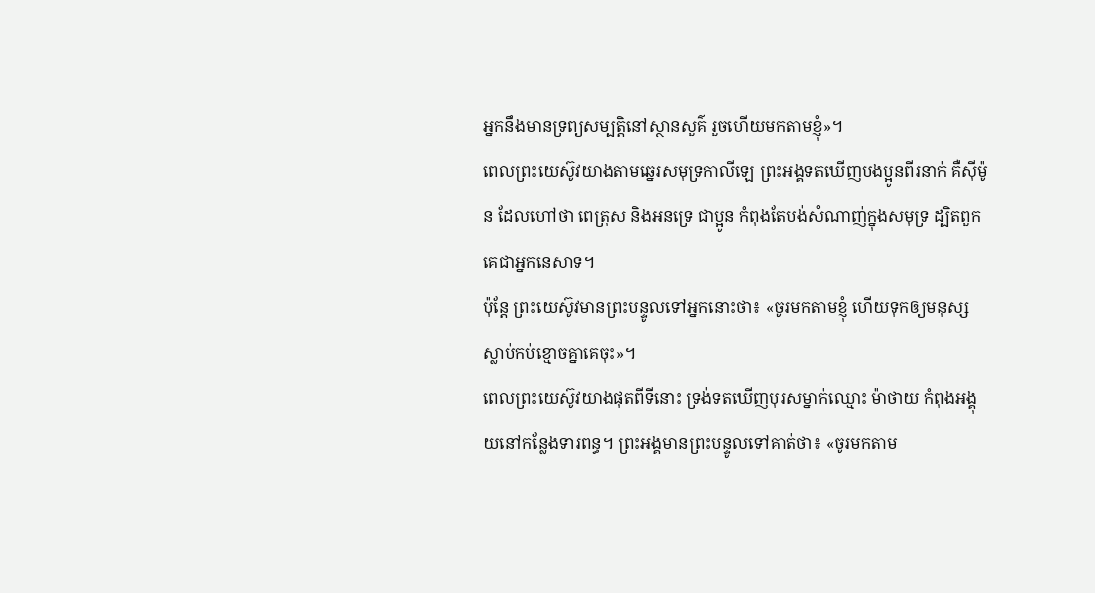អ្នកនឹងមានទ្រព្យសម្បត្តិនៅស្ថានសួគ៌ រួចហើយមកតាមខ្ញុំ»។
ពេលព្រះយេស៊ូវយាងតាមឆ្នេរសមុទ្រកាលីឡេ ព្រះអង្គទតឃើញបងប្អូនពីរនាក់ គឺស៊ីម៉ូន ដែលហៅថា ពេត្រុស និងអនទ្រេ ជាប្អូន កំពុងតែបង់សំណាញ់ក្នុងសមុទ្រ ដ្បិតពួកគេជាអ្នកនេសាទ។
ប៉ុន្តែ ព្រះយេស៊ូវមានព្រះបន្ទូលទៅអ្នកនោះថា៖ «ចូរមកតាមខ្ញុំ ហើយទុកឲ្យមនុស្សស្លាប់កប់ខ្មោចគ្នាគេចុះ»។
ពេលព្រះយេស៊ូវយាងផុតពីទីនោះ ទ្រង់ទតឃើញបុរសម្នាក់ឈ្មោះ ម៉ាថាយ កំពុងអង្គុយនៅកន្លែងទារពន្ធ។ ព្រះអង្គមានព្រះបន្ទូលទៅគាត់ថា៖ «ចូរមកតាម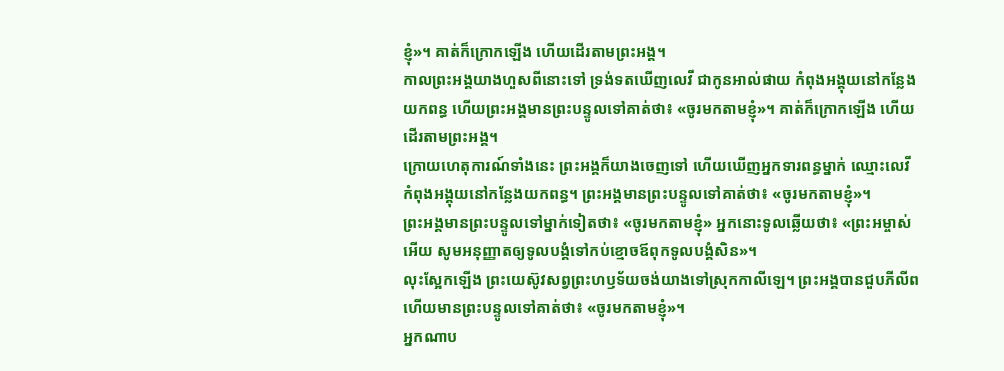ខ្ញុំ»។ គាត់ក៏ក្រោកឡើង ហើយដើរតាមព្រះអង្គ។
កាលព្រះអង្គយាងហួសពីនោះទៅ ទ្រង់ទតឃើញលេវី ជាកូនអាល់ផាយ កំពុងអង្គុយនៅកន្លែងយកពន្ធ ហើយព្រះអង្គមានព្រះបន្ទូលទៅគាត់ថា៖ «ចូរមកតាមខ្ញុំ»។ គាត់ក៏ក្រោកឡើង ហើយដើរតាមព្រះអង្គ។
ក្រោយហេតុការណ៍ទាំងនេះ ព្រះអង្គក៏យាងចេញទៅ ហើយឃើញអ្នកទារពន្ធម្នាក់ ឈ្មោះលេវី កំពុងអង្គុយនៅកន្លែងយកពន្ធ។ ព្រះអង្គមានព្រះបន្ទូលទៅគាត់ថា៖ «ចូរមកតាមខ្ញុំ»។
ព្រះអង្គមានព្រះបន្ទូលទៅម្នាក់ទៀតថា៖ «ចូរមកតាមខ្ញុំ» អ្នកនោះទូលឆ្លើយថា៖ «ព្រះអម្ចាស់អើយ សូមអនុញ្ញាតឲ្យទូលបង្គំទៅកប់ខ្មោចឪពុកទូលបង្គំសិន»។
លុះស្អែកឡើង ព្រះយេស៊ូវសព្វព្រះហឫទ័យចង់យាងទៅស្រុកកាលីឡេ។ ព្រះអង្គបានជួបភីលីព ហើយមានព្រះបន្ទូលទៅគាត់ថា៖ «ចូរមកតាមខ្ញុំ»។
អ្នកណាប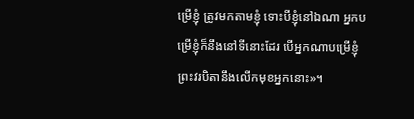ម្រើខ្ញុំ ត្រូវមកតាមខ្ញុំ ទោះបីខ្ញុំនៅឯណា អ្នកបម្រើខ្ញុំក៏នឹងនៅទីនោះដែរ បើអ្នកណាបម្រើខ្ញុំ ព្រះវរបិតានឹងលើកមុខអ្នកនោះ»។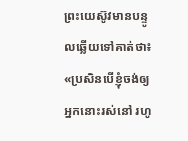ព្រះយេស៊ូវមានបន្ទូលឆ្លើយទៅគាត់ថា៖ «ប្រសិនបើខ្ញុំចង់ឲ្យអ្នកនោះរស់នៅ រហូ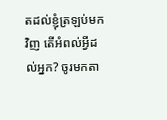តដល់ខ្ញុំត្រឡប់មកវិញ តើអំពល់អ្វីដល់អ្នក? ចូរមកតា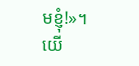មខ្ញុំ!»។
យើ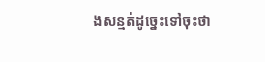ងសន្មត់ដូច្នេះទៅចុះថា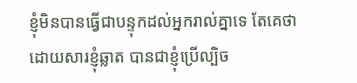ខ្ញុំមិនបានធ្វើជាបន្ទុកដល់អ្នករាល់គ្នាទេ តែគេថា ដោយសារខ្ញុំឆ្លាត បានជាខ្ញុំប្រើល្បិច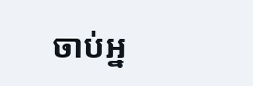ចាប់អ្ន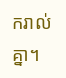ករាល់គ្នា។